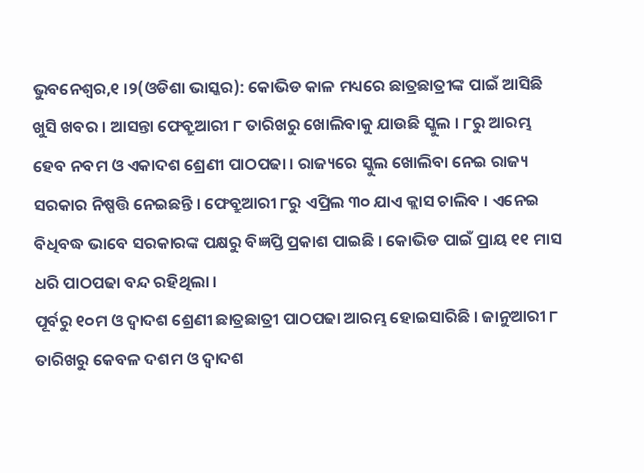ଭୁବନେଶ୍ୱର,୧ ।୨(ଓଡିଶା ଭାସ୍କର): କୋଭିଡ କାଳ ମଧ୍ୟରେ ଛାତ୍ରଛାତ୍ରୀଙ୍କ ପାଇଁ ଆସିଛି ଖୁସି ଖବର । ଆସନ୍ତା ଫେବ୍ରୁଆରୀ ୮ ତାରିଖରୁ ଖୋଲିବାକୁ ଯାଉଛି ସ୍କୁଲ । ୮ରୁ ଆରମ୍ଭ ହେବ ନବମ ଓ ଏକାଦଶ ଶ୍ରେଣୀ ପାଠପଢା । ରାଜ୍ୟରେ ସ୍କୁଲ ଖୋଲିବା ନେଇ ରାଜ୍ୟ ସରକାର ନିଷ୍ପତ୍ତି ନେଇଛନ୍ତି । ଫେବ୍ରୁଆରୀ ୮ରୁ ଏପ୍ରିଲ ୩୦ ଯାଏ କ୍ଲାସ ଚାଲିବ । ଏନେଇ ବିଧିବଦ୍ଧ ଭାବେ ସରକାରଙ୍କ ପକ୍ଷରୁ ବିଜ୍ଞପ୍ତି ପ୍ରକାଶ ପାଇଛି । କୋଭିଡ ପାଇଁ ପ୍ରାୟ ୧୧ ମାସ ଧରି ପାଠପଢା ବନ୍ଦ ରହିଥିଲା ।
ପୂର୍ବରୁ ୧୦ମ ଓ ଦ୍ୱାଦଶ ଶ୍ରେଣୀ ଛାତ୍ରଛାତ୍ରୀ ପାଠପଢା ଆରମ୍ଭ ହୋଇସାରିଛି । ଜାନୁଆରୀ ୮ ତାରିଖରୁ କେବଳ ଦଶମ ଓ ଦ୍ୱାଦଶ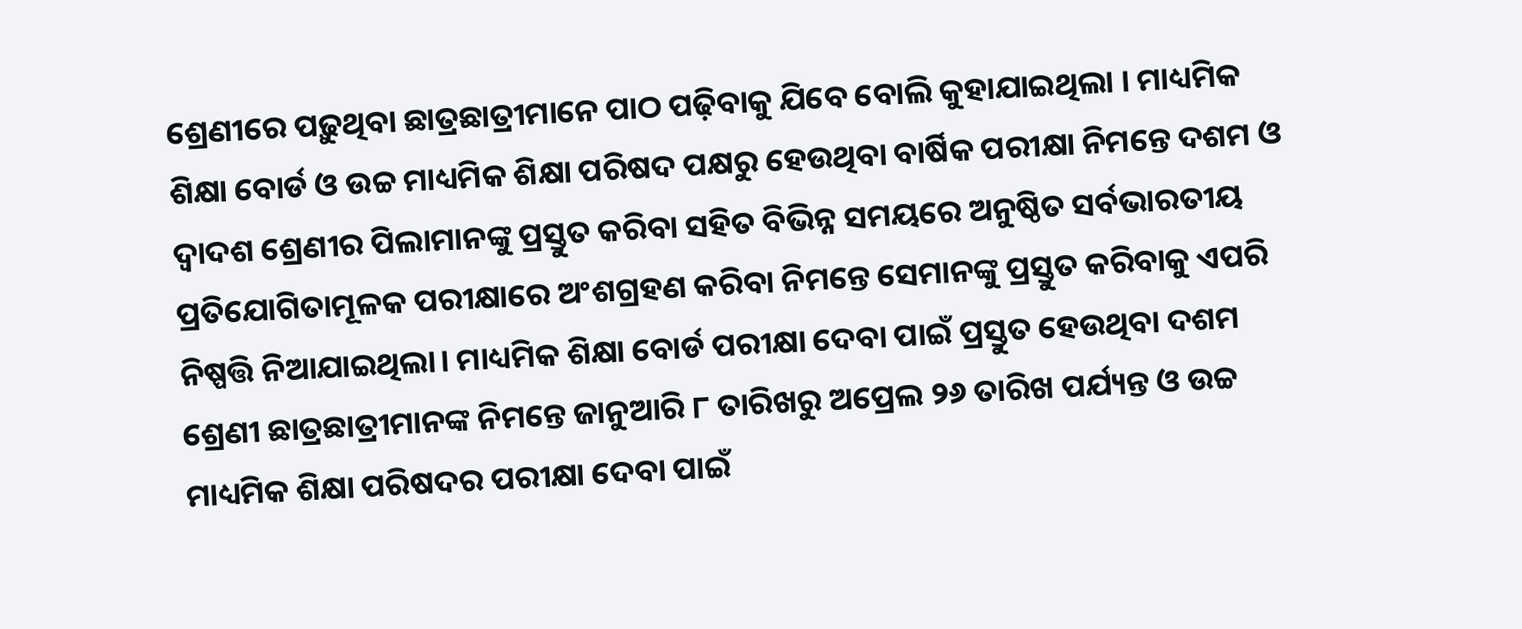ଶ୍ରେଣୀରେ ପଢ଼ୁଥିବା ଛାତ୍ରଛାତ୍ରୀମାନେ ପାଠ ପଢ଼ିବାକୁ ଯିବେ ବୋଲି କୁହାଯାଇଥିଲା । ମାଧ୍ୟମିକ ଶିକ୍ଷା ବୋର୍ଡ ଓ ଉଚ୍ଚ ମାଧ୍ୟମିକ ଶିକ୍ଷା ପରିଷଦ ପକ୍ଷରୁ ହେଉଥିବା ବାର୍ଷିକ ପରୀକ୍ଷା ନିମନ୍ତେ ଦଶମ ଓ ଦ୍ୱାଦଶ ଶ୍ରେଣୀର ପିଲାମାନଙ୍କୁ ପ୍ରସ୍ତୁତ କରିବା ସହିତ ବିଭିନ୍ନ ସମୟରେ ଅନୁଷ୍ଠିତ ସର୍ବଭାରତୀୟ ପ୍ରତିଯୋଗିତାମୂଳକ ପରୀକ୍ଷାରେ ଅଂଶଗ୍ରହଣ କରିବା ନିମନ୍ତେ ସେମାନଙ୍କୁ ପ୍ରସ୍ତୁତ କରିବାକୁ ଏପରି ନିଷ୍ପତ୍ତି ନିଆଯାଇଥିଲା। ମାଧ୍ୟମିକ ଶିକ୍ଷା ବୋର୍ଡ ପରୀକ୍ଷା ଦେବା ପାଇଁ ପ୍ରସ୍ତୁତ ହେଉଥିବା ଦଶମ ଶ୍ରେଣୀ ଛାତ୍ରଛାତ୍ରୀମାନଙ୍କ ନିମନ୍ତେ ଜାନୁଆରି ୮ ତାରିଖରୁ ଅପ୍ରେଲ ୨୬ ତାରିଖ ପର୍ଯ୍ୟନ୍ତ ଓ ଉଚ୍ଚ ମାଧ୍ୟମିକ ଶିକ୍ଷା ପରିଷଦର ପରୀକ୍ଷା ଦେବା ପାଇଁ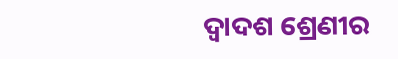ଦ୍ୱାଦଶ ଶ୍ରେଣୀର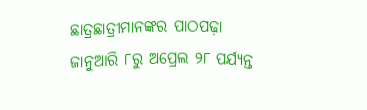ଛାତ୍ରଛାତ୍ରୀମାନଙ୍କର ପାଠପଢ଼ା ଜାନୁଆରି ୮ରୁ ଅପ୍ରେଲ ୨୮ ପର୍ଯ୍ୟନ୍ତ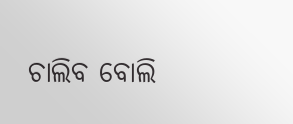ଚାଲିବ ବୋଲି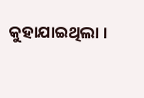କୁହାଯାଇଥିଲା ।